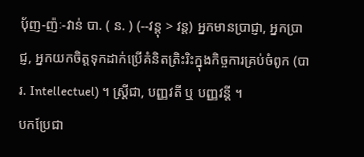ប៉័ញ-ញ៉ៈ-វាន់ បា. ( ន. ) (--វន្តុ > វន្ត) អ្នកមានប្រាជ្ញា, អ្នកប្រាជ្ញ, អ្នកយកចិត្តទុកដាក់ប្រើគំនិតត្រិះរិះក្នុងកិច្ចការគ្រប់ចំពូក (បារ. Intellectuel) ។ ស្ត្រីជា, បញ្ញវតី ឬ បញ្ញវន្តី ។
បកប្រែជា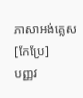ភាសាអង់គ្លេស
[កែប្រែ]
បញ្ញវ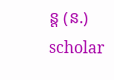ន្ត (ន.) scholar